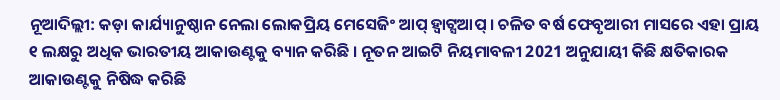ନୂଆଦିଲ୍ଲୀ: କଡ଼ା କାର୍ଯ୍ୟାନୁଷ୍ଠାନ ନେଲା ଲୋକପ୍ରିୟ ମେସେଜିଂ ଆପ୍ ହ୍ବାଟ୍ସଆପ୍ । ଚଳିତ ବର୍ଷ ଫେବୃଆରୀ ମାସରେ ଏହା ପ୍ରାୟ ୧ ଲକ୍ଷରୁ ଅଧିକ ଭାରତୀୟ ଆକାଉଣ୍ଟକୁ ବ୍ୟାନ କରିଛି । ନୂତନ ଆଇଟି ନିୟମାବଳୀ 2021 ଅନୁଯାୟୀ କିଛି କ୍ଷତିକାରକ ଆକାଉଣ୍ଟକୁ ନିଷିଦ୍ଧ କରିଛି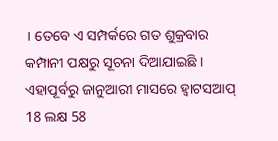। ତେବେ ଏ ସମ୍ପର୍କରେ ଗତ ଶୁକ୍ରବାର କମ୍ପାନୀ ପକ୍ଷରୁ ସୂଚନା ଦିଆଯାଇଛି । ଏହାପୂର୍ବରୁ ଜାନୁଆରୀ ମାସରେ ହ୍ବାଟସଆପ୍ 18 ଲକ୍ଷ 58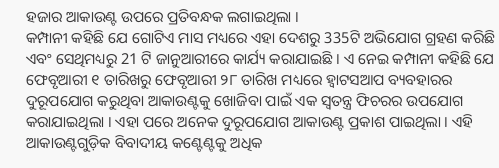ହଜାର ଆକାଉଣ୍ଟ ଉପରେ ପ୍ରତିବନ୍ଧକ ଲଗାଇଥିଲା ।
କମ୍ପାନୀ କହିଛି ଯେ ଗୋଟିଏ ମାସ ମଧ୍ୟରେ ଏହା ଦେଶରୁ 335ଟି ଅଭିଯୋଗ ଗ୍ରହଣ କରିଛି ଏବଂ ସେଥିମଧ୍ୟରୁ 21 ଟି ଜାନୁଆରୀରେ କାର୍ଯ୍ୟ କରାଯାଇଛି । ଏ ନେଇ କମ୍ପାନୀ କହିଛି ଯେ ଫେବୃଆରୀ ୧ ତାରିଖରୁ ଫେବୃଆରୀ ୨୮ ତାରିଖ ମଧ୍ୟରେ ହ୍ବାଟସଆପ ବ୍ୟବହାରର ଦୁରୂପଯୋଗ କରୁଥିବା ଆକାଉଣ୍ଟକୁ ଖୋଜିବା ପାଇଁ ଏକ ସ୍ବତନ୍ତ୍ର ଫିଚରର ଉପଯୋଗ କରାଯାଇଥିଲା । ଏହା ପରେ ଅନେକ ଦୁରୂପଯୋଗ ଆକାଉଣ୍ଟ ପ୍ରକାଶ ପାଇଥିଲା । ଏହି ଆକାଉଣ୍ଟଗୁଡ଼ିକ ବିବାଦୀୟ କଣ୍ଟେଣ୍ଟକୁ ଅଧିକ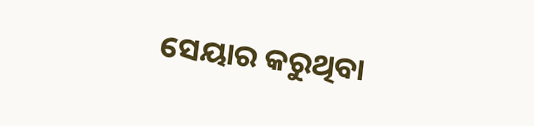ସେୟାର କରୁଥିବା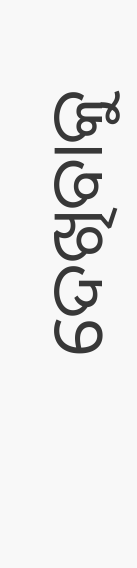ଦେଖିବାକୁ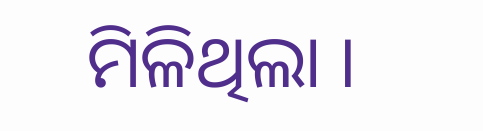ମିଳିଥିଲା ।